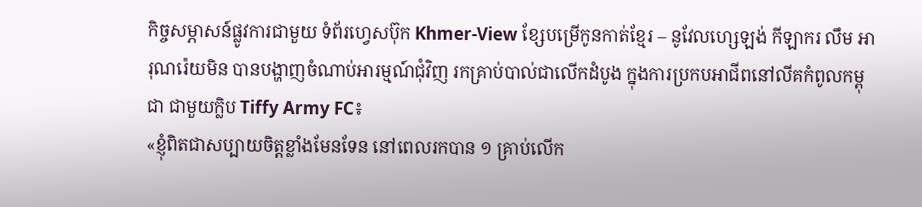កិច្ចសម្ភាសន៍ផ្លូវការជាមួយ ទំព័រហ្វេសប៊ុក Khmer-View ខ្សែបម្រើកូនកាត់ខ្មែរ – នូវែលហ្សេឡង់ កីឡាករ លឹម អារុណរ៉េយមិន បានបង្ហាញចំណាប់អារម្មណ៍ជុំវិញ រកគ្រាប់បាល់ជាលើកដំបូង ក្នុងការប្រកបអាជីពនៅលីគកំពូលកម្ពុជា ជាមួយក្លិប Tiffy Army FC៖
«ខ្ញុំពិតជាសប្បាយចិត្តខ្លាំងមែនទែន នៅពេលរកបាន ១ គ្រាប់លើក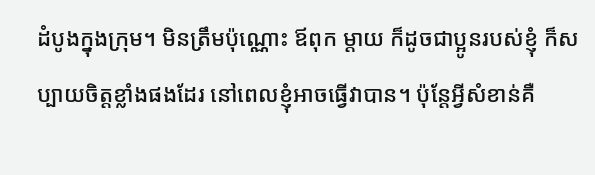ដំបូងក្នុងក្រុម។ មិនត្រឹមប៉ុណ្ណោះ ឪពុក ម្តាយ ក៏ដូចជាប្អូនរបស់ខ្ញុំ ក៏សប្បាយចិត្តខ្លាំងផងដែរ នៅពេលខ្ញុំអាចធ្វើវាបាន។ ប៉ុន្តែអ្វីសំខាន់គឺ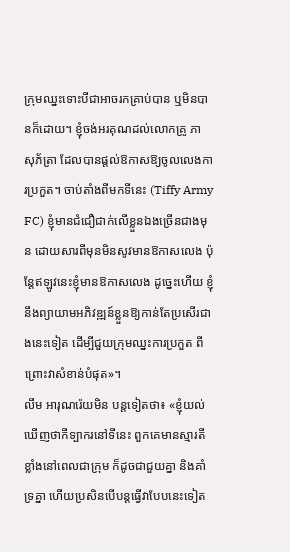ក្រុមឈ្នះទោះបីជាអាចរកគ្រាប់បាន ឬមិនបានក៏ដោយ។ ខ្ញុំចង់អរគុណដល់លោកគ្រូ ភា សុភ័ត្រា ដែលបានផ្តល់ឱកាសឱ្យចូលលេងការប្រកួត។ ចាប់តាំងពីមកទីនេះ (Tiffy Army FC) ខ្ញុំមានជំជឿជាក់លើខ្លួនឯងច្រើនជាងមុន ដោយសារពីមុនមិនសូវមានឱកាសលេង ប៉ុន្តែឥឡូវនេះខ្ញុំមានឱកាសលេង ដូច្នេះហើយ ខ្ញុំនឹងព្យាយាមអភិវឌ្ឍន៍ខ្លួនឱ្យកាន់តែប្រសើរជាងនេះទៀត ដើម្បីជួយក្រុមឈ្នះការប្រកួត ពីព្រោះវាសំខាន់បំផុត»។
លឹម អារុណរ៉េយមិន បន្តទៀតថា៖ «ខ្ញុំយល់ឃើញថាកីទ្បាករនៅទីនេះ ពួកគេមានស្មារតីខ្លាំងនៅពេលជាក្រុម ក៏ដូចជាជួយគ្នា និងគាំទ្រគ្នា ហើយប្រសិនបើបន្តធ្វើវាបែបនេះទៀត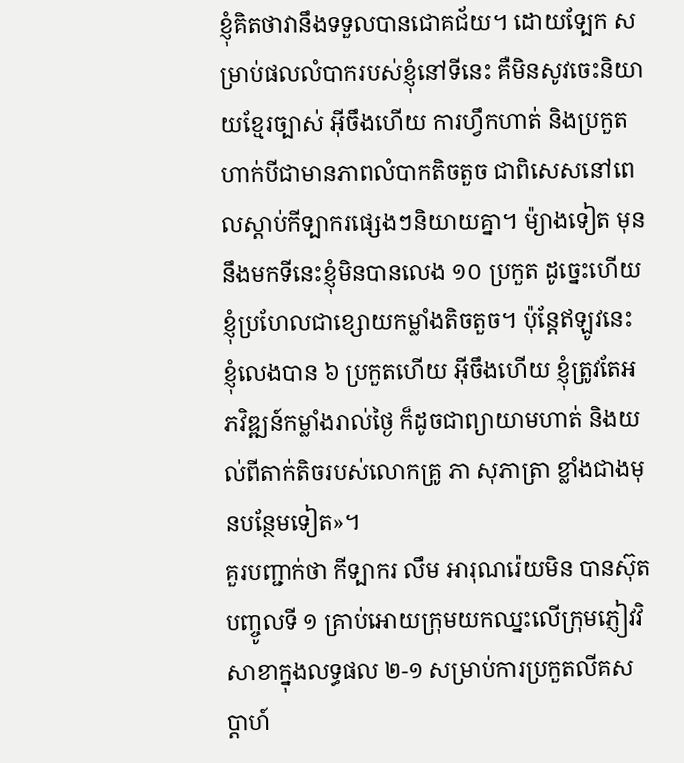ខ្ញុំគិតថាវានឹងទទួលបានជោគជ័យ។ ដោយទ្បែក សម្រាប់ផលលំបាករបស់ខ្ញុំនៅទីនេះ គឺមិនសូវចេះនិយាយខ្មែរច្បាស់ អ៊ីចឹងហើយ ការហ្វឹកហាត់ និងប្រកួត ហាក់បីជាមានភាពលំបាកតិចតួច ជាពិសេសនៅពេលស្តាប់កីទ្បាករផ្សេងៗនិយាយគ្នា។ ម៉្យាងទៀត មុននឹងមកទីនេះខ្ញុំមិនបានលេង ១០ ប្រកួត ដូច្នេះហើយ ខ្ញុំប្រហែលជាខ្សោយកម្លាំងតិចតួច។ ប៉ុន្តែឥឡូវនេះ ខ្ញុំលេងបាន ៦ ប្រកួតហើយ អ៊ីចឹងហើយ ខ្ញុំត្រូវតែអភវិឌ្ឍន៍កម្លាំងរាល់ថ្ងៃ ក៏ដូចជាព្យាយាមហាត់ និងយល់ពីតាក់តិចរបស់លោកគ្រូ ភា សុភាត្រា ខ្លាំងជាងមុនបន្ថែមទៀត»។
គួរបញ្ជាក់ថា កីទ្បាករ លឹម អារុណរ៉េយមិន បានស៊ុតបញ្ចូលទី ១ គ្រាប់អោយក្រុមយកឈ្នះលើក្រុមភ្ញៀវវិសាខាក្នុងលទ្ធផល ២-១ សម្រាប់ការប្រកួតលីគសប្តាហ៍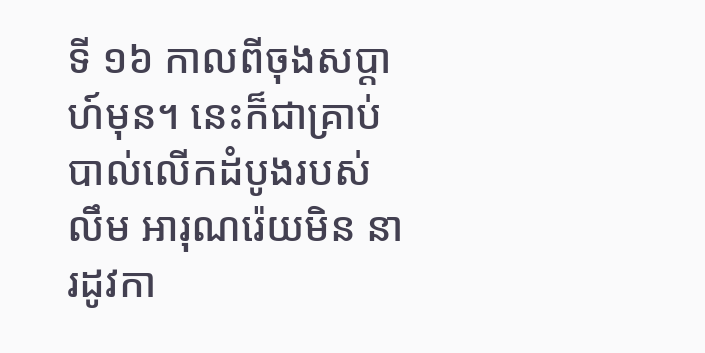ទី ១៦ កាលពីចុងសប្តាហ៍មុន។ នេះក៏ជាគ្រាប់បាល់លើកដំបូងរបស់ លឹម អារុណរ៉េយមិន នារដូវកា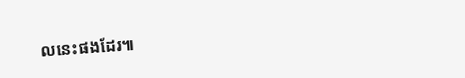លនេះផងដែរ៕